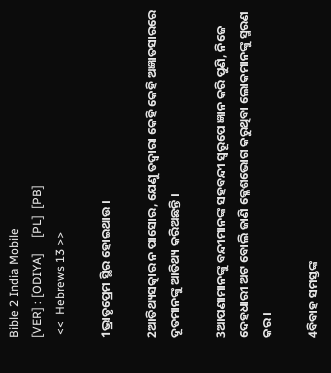Bible 2 India Mobile
[VER] : [ODIYA]     [PL]  [PB]
 <<  Hebrews 13 >>

1ଭ୍ରାତୃପ୍ରେମ ସ୍ଥିର ହୋଇଥାଉ ।

2ଆତିଥ୍ୟସତ୍କାର ନ ପାସୋର, ଯେଣୁ ତଦ୍ୱାରା କେହି କେହି ଅଜ୍ଞାତସାରରେ ଦୂତମାନଙ୍କୁ ଆତିଥ୍ୟ କରିଅଛନ୍ତି ।

3ଆପଣାମାନଙ୍କୁ ବନ୍ଦୀମାନଙ୍କ ସହବନ୍ଦୀ ସ୍ୱରୂପେ ଜ୍ଞାନ କରି ପୁଣି, ନିଜେ ଦେହଧାରୀ ଅଟ ବୋଲି ଜାଣି କ୍ଳେଶଭୋଗ କରୁଥିବା ଲୋକମାନଙ୍କୁ ସ୍ମରଣ କର ।

4ବିବାହ ସମସ୍ତଙ୍କ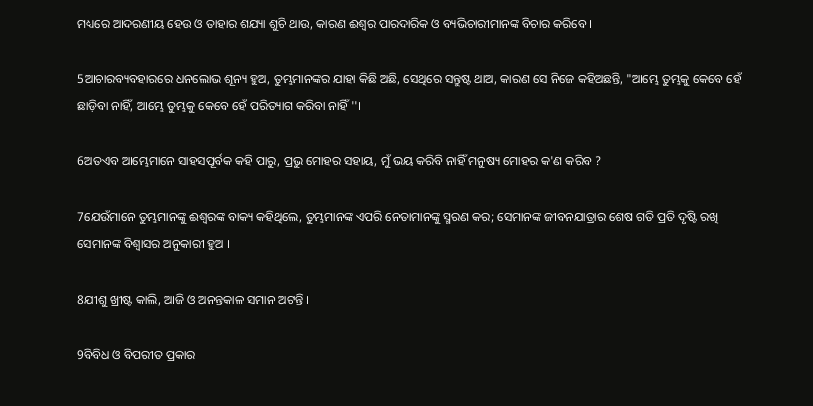ମଧ୍ୟରେ ଆଦରଣୀୟ ହେଉ ଓ ତାହାର ଶଯ୍ୟା ଶୁଚି ଥାଉ, କାରଣ ଈଶ୍ୱର ପାରଦାରିକ ଓ ବ୍ୟଭିଚାରୀମାନଙ୍କ ବିଚାର କରିବେ ।

5ଆଚାରବ୍ୟବହାରରେ ଧନଲୋଭ ଶୂନ୍ୟ ହୁଅ, ତୁମ୍ଭମାନଙ୍କର ଯାହା କିଛି ଅଛି, ସେଥିରେ ସନ୍ତୁଷ୍ଟ ଥାଅ, କାରଣ ସେ ନିଜେ କହିଅଛନ୍ତି, "ଆମ୍ଭେ ତୁମ୍ଭକୁ କେବେ ହେଁ ଛାଡ଼ିବା ନାହିଁ, ଆମ୍ଭେ ତୁମ୍ଭକୁ କେବେ ହେଁ ପରିତ୍ୟାଗ କରିବା ନାହିଁ''।

6ଅତଏବ ଆମ୍ଭେମାନେ ସାହସପୂର୍ବକ କହି ପାରୁ, ପ୍ରଭୁ ମୋହର ସହାୟ, ମୁଁ ଭୟ କରିବି ନାହିଁ ମନୁଷ୍ୟ ମୋହର କ'ଣ କରିବ ?

7ଯେଉଁମାନେ ତୁମ୍ଭମାନଙ୍କୁ ଈଶ୍ୱରଙ୍କ ବାକ୍ୟ କହିଥିଲେ, ତୁମ୍ଭମାନଙ୍କ ଏପରି ନେତାମାନଙ୍କୁ ସ୍ମରଣ କର; ସେମାନଙ୍କ ଜୀବନଯାତ୍ରାର ଶେଷ ଗତି ପ୍ରତି ଦୃଷ୍ଟି ରଖି ସେମାନଙ୍କ ବିଶ୍ୱାସର ଅନୁକାରୀ ହୁଅ ।

8ଯୀଶୁ ଖ୍ରୀଷ୍ଟ କାଲି, ଆଜି ଓ ଅନନ୍ତକାଳ ସମାନ ଅଟନ୍ତି ।

9ବିବିଧ ଓ ବିପରୀତ ପ୍ରକାର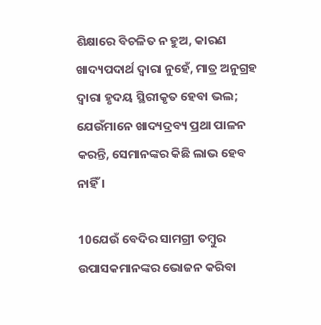ଶିକ୍ଷାରେ ବିଚଳିତ ନ ହୁଅ, କାରଣ ଖାଦ୍ୟପଦାର୍ଥ ଦ୍ୱାରା ନୁହେଁ, ମାତ୍ର ଅନୁଗ୍ରହ ଦ୍ୱାରା ହୃଦୟ ସ୍ଥିରୀକୃତ ହେବା ଭଲ; ଯେଉଁମାନେ ଖାଦ୍ୟଦ୍ରବ୍ୟ ପ୍ରଥା ପାଳନ କରନ୍ତି, ସେମାନଙ୍କର କିଛି ଲାଭ ହେବ ନାହିଁ ।

10ଯେଉଁ ବେଦିର ସାମଗ୍ରୀ ତମ୍ବୁର ଉପାସକମାନଙ୍କର ଭୋଜନ କରିବା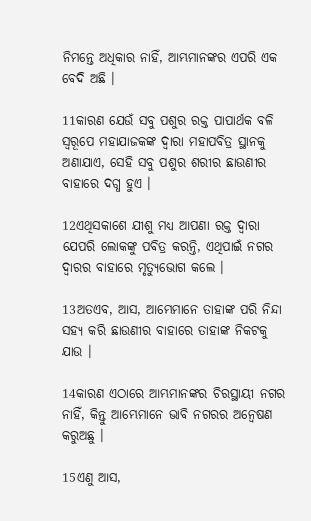ନିମନ୍ତେ ଅଧିକାର ନାହିଁ, ଆମ୍ଭମାନଙ୍କର ଏପରି ଏକ ବେଦି ଅଛି ।

11କାରଣ ଯେଉଁ ସବୁ ପଶୁର ରକ୍ତ ପାପାର୍ଥକ ବଳି ସ୍ୱରୂପେ ମହାଯାଜକଙ୍କ ଦ୍ୱାରା ମହାପବିତ୍ର ସ୍ଥାନକୁ ଅଣାଯାଏ, ସେହି ସବୁ ପଶୁର ଶରୀର ଛାଉଣୀର ବାହାରେ ଦଗ୍ଧ ହୁଏ ।

12ଏଥିସକାଶେ ଯୀଶୁ ମଧ୍ୟ ଆପଣା ରକ୍ତ ଦ୍ୱାରା ଯେପରି ଲୋକଙ୍କୁ ପବିତ୍ର କରନ୍ତି, ଏଥିପାଇଁ ନଗର ଦ୍ୱାରର ବାହାରେ ମୃତ୍ୟୁଭୋଗ କଲେ ।

13ଅତଏବ, ଆସ, ଆମ୍ଭେମାନେ ତାହାଙ୍କ ପରି ନିନ୍ଦା ସହ୍ୟ କରି ଛାଉଣୀର ବାହାରେ ତାହାଙ୍କ ନିକଟକୁ ଯାଉ ।

14କାରଣ ଏଠାରେ ଆମ୍ଭମାନଙ୍କର ଚିରସ୍ଥାୟୀ ନଗର ନାହିଁ, କିନ୍ତୁ ଆମ୍ଭେମାନେ ଭାବି ନଗରର ଅନ୍ୱେଷଣ କରୁଅଛୁ ।

15ଏଣୁ ଆସ,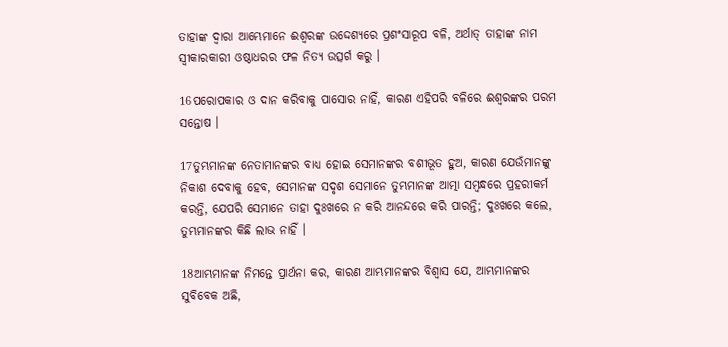ତାହାଙ୍କ ଦ୍ୱାରା ଆମ୍ଭେମାନେ ଈଶ୍ୱରଙ୍କ ଉଦ୍ଦେଶ୍ୟରେ ପ୍ରଶଂସାରୂପ ବଳି, ଅର୍ଥାତ୍‍ ତାହାଙ୍କ ନାମ ସ୍ୱୀକାରକାରୀ ଓଷ୍ଠାଧରର ଫଳ ନିତ୍ୟ ଉତ୍ସର୍ଗ କରୁ ।

16ପରୋପକାର ଓ ଦାନ କରିବାକୁ ପାସୋର ନାହିଁ, କାରଣ ଏହିପରି ବଳିରେ ଈଶ୍ୱରଙ୍କର ପରମ ସନ୍ତୋଷ ।

17ତୁମ୍ଭମାନଙ୍କ ନେତାମାନଙ୍କର ବାଧ୍ୟ ହୋଇ ସେମାନଙ୍କର ବଶୀଭୂତ ହୁଅ, କାରଣ ଯେଉଁମାନଙ୍କୁ ନିକାଶ ଦେବାକୁ ହେବ, ସେମାନଙ୍କ ସଦୃଶ ସେମାନେ ତୁମ୍ଭମାନଙ୍କ ଆତ୍ମା ସମ୍ବନ୍ଧରେ ପ୍ରହରୀକର୍ମ କରନ୍ତି, ଯେପରି ସେମାନେ ତାହା ଦୁଃଖରେ ନ କରି ଆନନ୍ଦରେ କରି ପାରନ୍ତି; ଦୁଃଖରେ କଲେ, ତୁମ୍ଭମାନଙ୍କର କିଛି ଲାଭ ନାହିଁ ।

18ଆମ୍ଭମାନଙ୍କ ନିମନ୍ତେ ପ୍ରାର୍ଥନା କର, କାରଣ ଆମ୍ଭମାନଙ୍କର ବିଶ୍ୱାସ ଯେ, ଆମ୍ଭମାନଙ୍କର ସୁବିବେକ ଅଛି,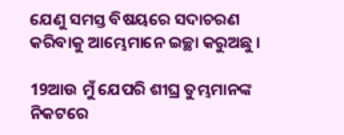ଯେଣୁ ସମସ୍ତ ବିଷୟରେ ସଦାଚରଣ କରିବାକୁ ଆମ୍ଭେମାନେ ଇଚ୍ଛା କରୁଅଛୁ ।

19ଆଉ ମୁଁ ଯେପରି ଶୀଘ୍ର ତୁମ୍ଭମାନଙ୍କ ନିକଟରେ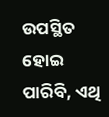ଉପସ୍ଥିତ ହୋଇ ପାରିବି, ଏଥି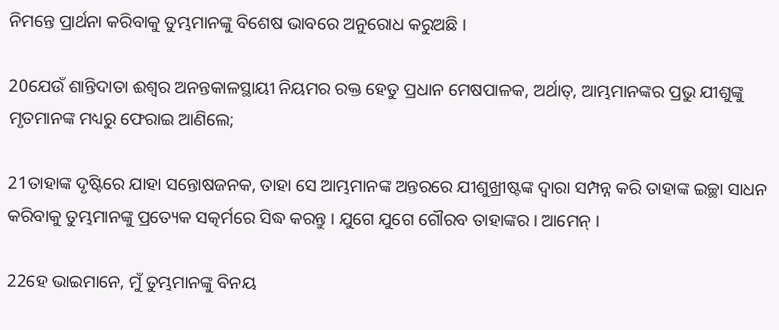ନିମନ୍ତେ ପ୍ରାର୍ଥନା କରିବାକୁ ତୁମ୍ଭମାନଙ୍କୁ ବିଶେଷ ଭାବରେ ଅନୁରୋଧ କରୁଅଛି ।

20ଯେଉଁ ଶାନ୍ତିଦାତା ଈଶ୍ୱର ଅନନ୍ତକାଳସ୍ଥାୟୀ ନିୟମର ରକ୍ତ ହେତୁ ପ୍ରଧାନ ମେଷପାଳକ, ଅର୍ଥାତ୍‍, ଆମ୍ଭମାନଙ୍କର ପ୍ରଭୁ ଯୀଶୁଙ୍କୁ ମୃତମାନଙ୍କ ମଧ୍ୟରୁ ଫେରାଇ ଆଣିଲେ;

21ତାହାଙ୍କ ଦୃଷ୍ଟିରେ ଯାହା ସନ୍ତୋଷଜନକ, ତାହା ସେ ଆମ୍ଭମାନଙ୍କ ଅନ୍ତରରେ ଯୀଶୁଖ୍ରୀଷ୍ଟଙ୍କ ଦ୍ୱାରା ସମ୍ପନ୍ନ କରି ତାହାଙ୍କ ଇଚ୍ଛା ସାଧନ କରିବାକୁ ତୁମ୍ଭମାନଙ୍କୁ ପ୍ରତ୍ୟେକ ସତ୍କର୍ମରେ ସିଦ୍ଧ କରନ୍ତୁ । ଯୁଗେ ଯୁଗେ ଗୌରବ ତାହାଙ୍କର । ଆମେନ୍‍ ।

22ହେ ଭାଇମାନେ, ମୁଁ ତୁମ୍ଭମାନଙ୍କୁ ବିନୟ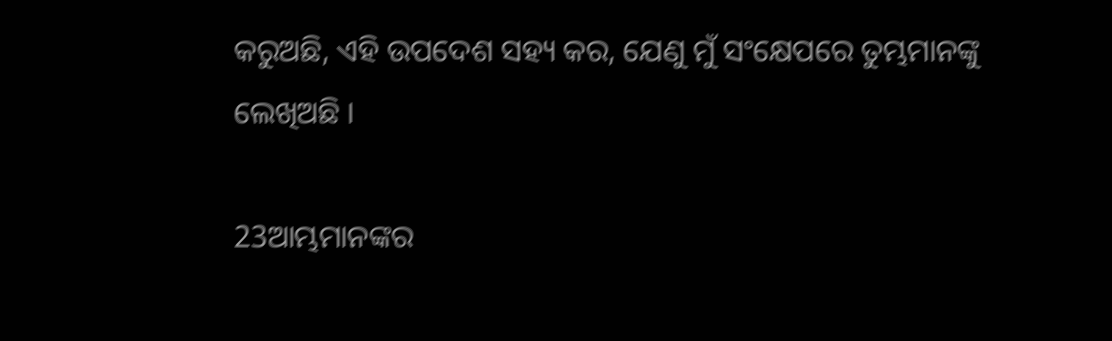କରୁଅଛି, ଏହି ଉପଦେଶ ସହ୍ୟ କର, ଯେଣୁ ମୁଁ ସଂକ୍ଷେପରେ ତୁମ୍ଭମାନଙ୍କୁ ଲେଖିଅଛି ।

23ଆମ୍ଭମାନଙ୍କର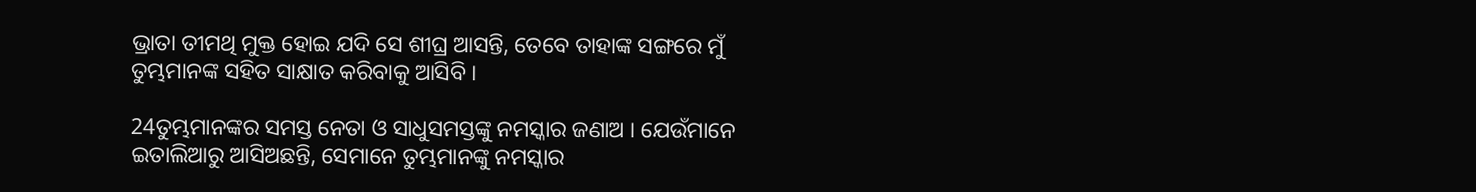ଭ୍ରାତା ତୀମଥି ମୁକ୍ତ ହୋଇ ଯଦି ସେ ଶୀଘ୍ର ଆସନ୍ତି, ତେବେ ତାହାଙ୍କ ସଙ୍ଗରେ ମୁଁ ତୁମ୍ଭମାନଙ୍କ ସହିତ ସାକ୍ଷାତ କରିବାକୁ ଆସିବି ।

24ତୁମ୍ଭମାନଙ୍କର ସମସ୍ତ ନେତା ଓ ସାଧୁସମସ୍ତଙ୍କୁ ନମସ୍କାର ଜଣାଅ । ଯେଉଁମାନେ ଇତାଲିଆରୁ ଆସିଅଛନ୍ତି, ସେମାନେ ତୁମ୍ଭମାନଙ୍କୁ ନମସ୍କାର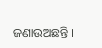ଜଣାଉଅଛନ୍ତି ।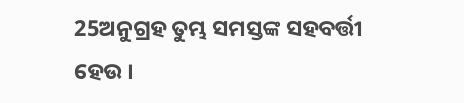25ଅନୁଗ୍ରହ ତୁମ୍ଭ ସମସ୍ତଙ୍କ ସହବର୍ତ୍ତୀ ହେଉ ।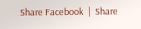Share Facebook  |  Share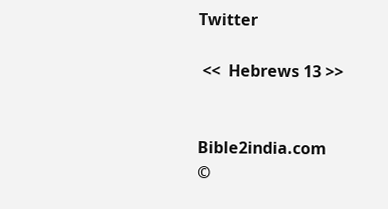Twitter

 <<  Hebrews 13 >>


Bible2india.com
©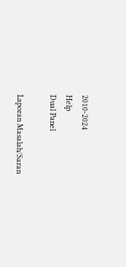2010-2024
Help
Dual Panel

Laporan Masalah/Saran